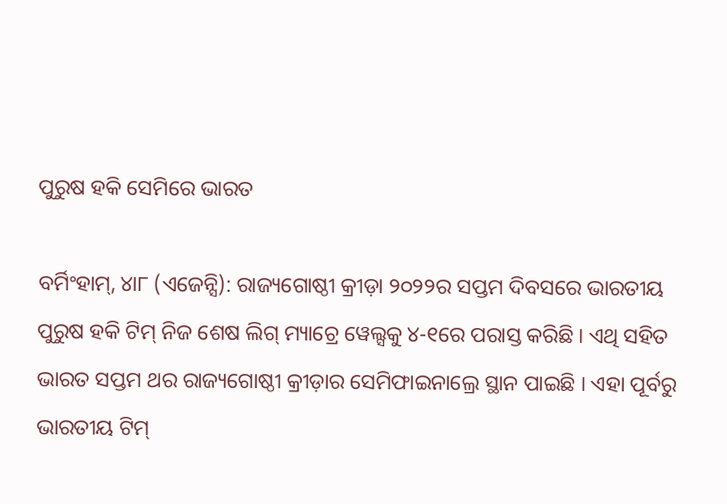ପୁରୁଷ ହକି ସେମିରେ ଭାରତ

ବର୍ମିଂହାମ୍, ୪ା୮ (ଏଜେନ୍ସି): ରାଜ୍ୟଗୋଷ୍ଠୀ କ୍ରୀଡ଼ା ୨୦୨୨ର ସପ୍ତମ ଦିବସରେ ଭାରତୀୟ ପୁରୁଷ ହକି ଟିମ୍ ନିଜ ଶେଷ ଲିଗ୍ ମ୍ୟାଚ୍ରେ ୱେଲ୍ସକୁ ୪-୧ରେ ପରାସ୍ତ କରିଛି । ଏଥି ସହିତ ଭାରତ ସପ୍ତମ ଥର ରାଜ୍ୟଗୋଷ୍ଠୀ କ୍ରୀଡ଼ାର ସେମିଫାଇନାଲ୍ରେ ସ୍ଥାନ ପାଇଛି । ଏହା ପୂର୍ବରୁ ଭାରତୀୟ ଟିମ୍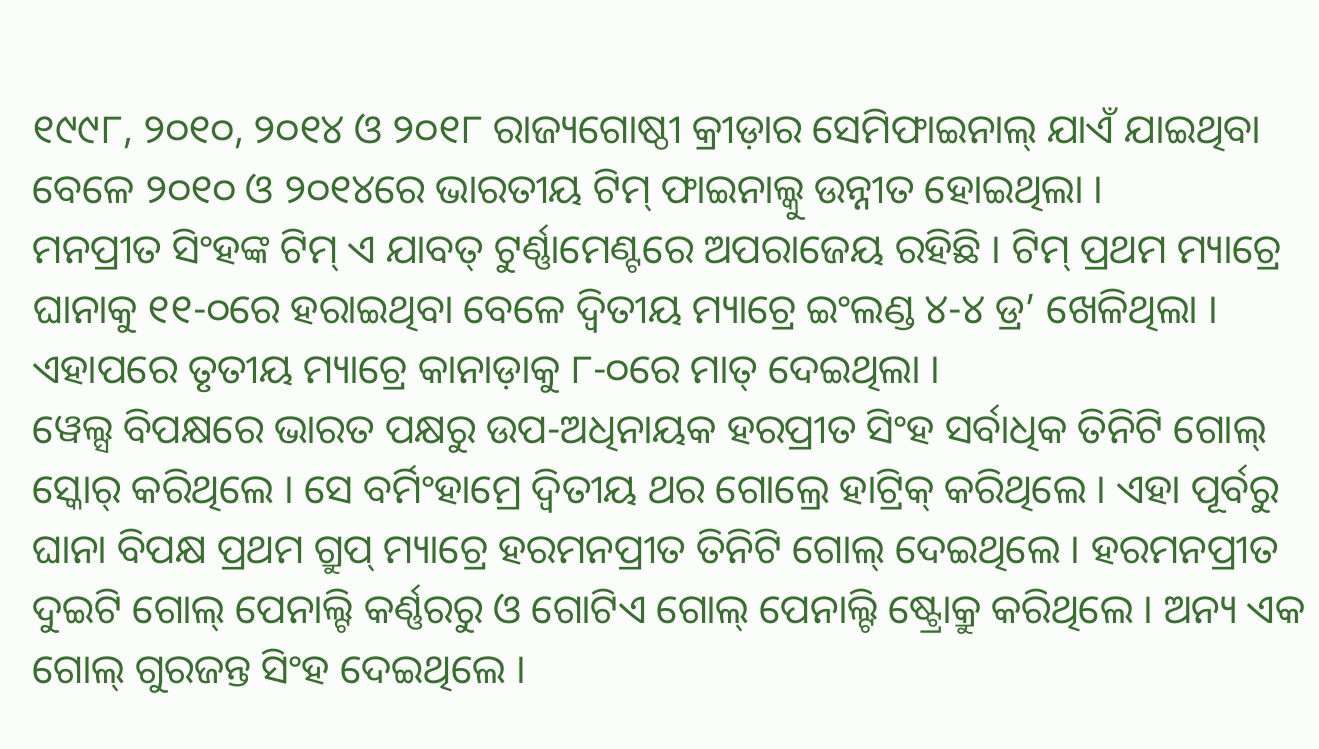୧୯୯୮, ୨୦୧୦, ୨୦୧୪ ଓ ୨୦୧୮ ରାଜ୍ୟଗୋଷ୍ଠୀ କ୍ରୀଡ଼ାର ସେମିଫାଇନାଲ୍ ଯାଏଁ ଯାଇଥିବା ବେଳେ ୨୦୧୦ ଓ ୨୦୧୪ରେ ଭାରତୀୟ ଟିମ୍ ଫାଇନାଲ୍କୁ ଉନ୍ନୀତ ହୋଇଥିଲା ।
ମନପ୍ରୀତ ସିଂହଙ୍କ ଟିମ୍ ଏ ଯାବତ୍ ଟୁର୍ଣ୍ଣାମେଣ୍ଟରେ ଅପରାଜେୟ ରହିଛି । ଟିମ୍ ପ୍ରଥମ ମ୍ୟାଚ୍ରେ ଘାନାକୁ ୧୧-୦ରେ ହରାଇଥିବା ବେଳେ ଦ୍ୱିତୀୟ ମ୍ୟାଚ୍ରେ ଇଂଲଣ୍ଡ ୪-୪ ଡ୍ର’ ଖେଳିଥିଲା । ଏହାପରେ ତୃତୀୟ ମ୍ୟାଚ୍ରେ କାନାଡ଼ାକୁ ୮-୦ରେ ମାତ୍ ଦେଇଥିଲା ।
ୱେଲ୍ସ ବିପକ୍ଷରେ ଭାରତ ପକ୍ଷରୁ ଉପ-ଅଧିନାୟକ ହରପ୍ରୀତ ସିଂହ ସର୍ବାଧିକ ତିନିଟି ଗୋଲ୍ ସ୍କୋର୍ କରିଥିଲେ । ସେ ବର୍ମିଂହାମ୍ରେ ଦ୍ୱିତୀୟ ଥର ଗୋଲ୍ରେ ହାଟ୍ରିକ୍ କରିଥିଲେ । ଏହା ପୂର୍ବରୁ ଘାନା ବିପକ୍ଷ ପ୍ରଥମ ଗ୍ରୁପ୍ ମ୍ୟାଚ୍ରେ ହରମନପ୍ରୀତ ତିନିଟି ଗୋଲ୍ ଦେଇଥିଲେ । ହରମନପ୍ରୀତ ଦୁଇଟି ଗୋଲ୍ ପେନାଲ୍ଟି କର୍ଣ୍ଣରରୁ ଓ ଗୋଟିଏ ଗୋଲ୍ ପେନାଲ୍ଟି ଷ୍ଟ୍ରୋକ୍ରୁ କରିଥିଲେ । ଅନ୍ୟ ଏକ ଗୋଲ୍ ଗୁରଜନ୍ତ ସିଂହ ଦେଇଥିଲେ ।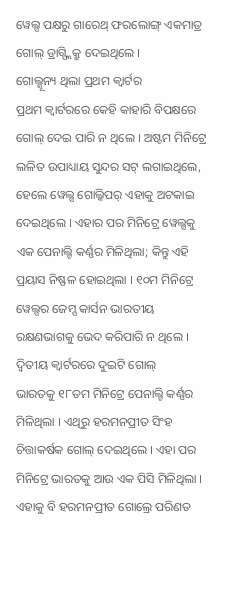ୱେଲ୍ସ ପକ୍ଷରୁ ଗାରେଥ୍ ଫରଲୋଙ୍ଗ୍ ଏକମାତ୍ର ଗୋଲ୍ ଡ୍ରାଗ୍ଫ୍ଲିକ୍ରୁ ଦେଇଥିଲେ ।
ଗୋଲ୍ଶୂନ୍ୟ ଥିଲା ପ୍ରଥମ କ୍ୱାର୍ଟର
ପ୍ରଥମ କ୍ୱାର୍ଟରରେ କେହି କାହାରି ବିପକ୍ଷରେ ଗୋଲ୍ ଦେଇ ପାରି ନ ଥିଲେ । ଅଷ୍ଟମ ମିନିଟ୍ରେ ଲଳିତ ଉପାଧ୍ୟାୟ ସୁନ୍ଦର ସଟ୍ ଲଗାଇଥିଲେ, ହେଲେ ୱେଲ୍ସ ଗୋଲ୍କିପର୍ ଏହାକୁ ଅଟକାଇ ଦେଇଥିଲେ । ଏହାର ପର ମିନିଟ୍ରେ ୱେଲ୍ସକୁ ଏକ ପେନାଲ୍ଟି କର୍ଣ୍ଣର ମିଳିଥିଲା; କିନ୍ତୁ ଏହି ପ୍ରୟାସ ନିଷ୍ଫଳ ହୋଇଥିଲା । ୧୦ମ ମିନିଟ୍ରେ ୱେଲ୍ସର ଜେମ୍ସ କାର୍ସନ ଭାରତୀୟ ରକ୍ଷଣଭାଗକୁ ଭେଦ କରିପାରି ନ ଥିଲେ ।
ଦ୍ୱିତୀୟ କ୍ୱାର୍ଟରରେ ଦୁଇଟି ଗୋଲ୍
ଭାରତକୁ ୧୮ତମ ମିନିଟ୍ରେ ପେନାଲ୍ଟି କର୍ଣ୍ଣର ମିଳିଥିଲା । ଏଥିରୁ ହରମନପ୍ରୀତ ସିଂହ ଚିତ୍ତାକର୍ଷକ ଗୋଲ୍ ଦେଇଥିଲେ । ଏହା ପର ମିନିଟ୍ରେ ଭାରତକୁ ଆଉ ଏକ ପିସି ମିଳିଥିଲା । ଏହାକୁ ବି ହରମନପ୍ରୀତ ଗୋଲ୍ରେ ପରିଣତ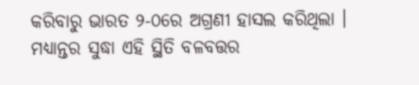କରିବାରୁ ଭାରତ ୨-୦ରେ ଅଗ୍ରଣୀ ହାସଲ କରିଥିଲା । ମଧ୍ୟାନ୍ତର ସୁଦ୍ଧା ଏହି ସ୍ଥିତି ବଳବତ୍ତର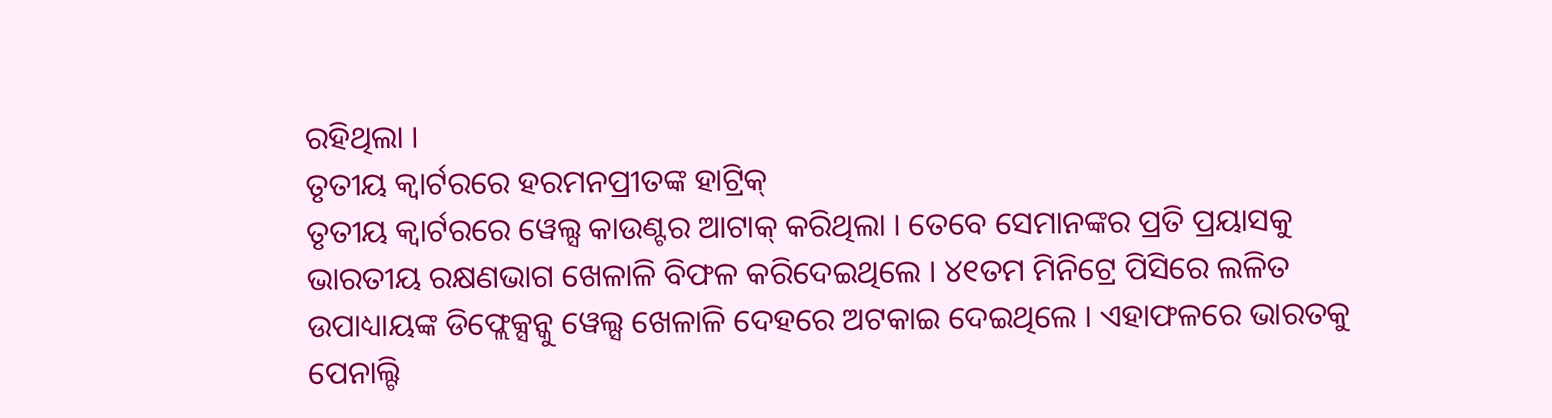ରହିଥିଲା ।
ତୃତୀୟ କ୍ୱାର୍ଟରରେ ହରମନପ୍ରୀତଙ୍କ ହାଟ୍ରିକ୍
ତୃତୀୟ କ୍ୱାର୍ଟରରେ ୱେଲ୍ସ କାଉଣ୍ଟର ଆଟାକ୍ କରିଥିଲା । ତେବେ ସେମାନଙ୍କର ପ୍ରତି ପ୍ରୟାସକୁ ଭାରତୀୟ ରକ୍ଷଣଭାଗ ଖେଳାଳି ବିଫଳ କରିଦେଇଥିଲେ । ୪୧ତମ ମିନିଟ୍ରେ ପିସିରେ ଲଳିତ ଉପାଧ୍ୟାୟଙ୍କ ଡିଫ୍ଲେକ୍ସନ୍କୁ ୱେଲ୍ସ ଖେଳାଳି ଦେହରେ ଅଟକାଇ ଦେଇଥିଲେ । ଏହାଫଳରେ ଭାରତକୁ ପେନାଲ୍ଟି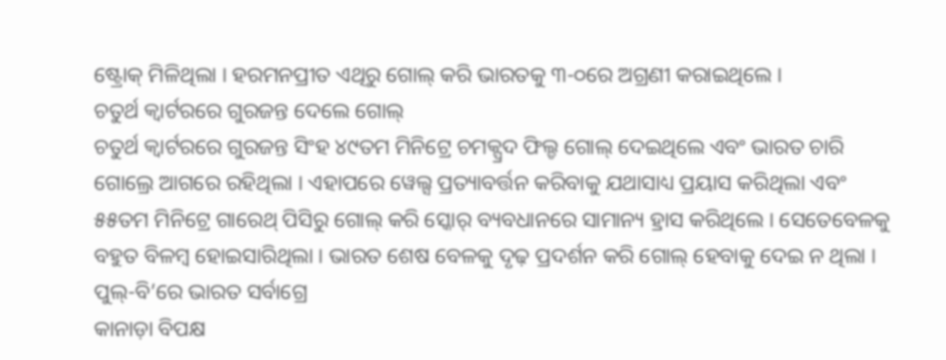ଷ୍ଟ୍ରୋକ୍ ମିଳିଥିଲା । ହରମନପ୍ରୀତ ଏଥିରୁ ଗୋଲ୍ କରି ଭାରତକୁ ୩-୦ରେ ଅଗ୍ରଣୀ କରାଇଥିଲେ ।
ଚତୁର୍ଥ କ୍ୱାର୍ଟରରେ ଗୁରଜନ୍ତ ଦେଲେ ଗୋଲ୍
ଚତୁର୍ଥ କ୍ୱାର୍ଟରରେ ଗୁରଜନ୍ତ ସିଂହ ୪୯ତମ ମିନିଟ୍ରେ ଚମକ୍ପ୍ରଦ ଫିଲ୍ଡ ଗୋଲ୍ ଦେଇଥିଲେ ଏବଂ ଭାରତ ଚାରି ଗୋଲ୍ରେ ଆଗରେ ରହିଥିଲା । ଏହାପରେ ୱେଲ୍ସ ପ୍ରତ୍ୟାବର୍ତ୍ତନ କରିବାକୁ ଯଥାସାଧ୍ୟ ପ୍ରୟାସ କରିଥିଲା ଏବଂ ୫୫ତମ ମିନିଟ୍ରେ ଗାରେଥ୍ ପିସିରୁ ଗୋଲ୍ କରି ସ୍କୋର୍ ବ୍ୟବଧାନରେ ସାମାନ୍ୟ ହ୍ରାସ କରିଥିଲେ । ସେତେବେଳକୁ ବହୁତ ବିଳମ୍ବ ହୋଇସାରିଥିଲା । ଭାରତ ଶେଷ ବେଳକୁ ଦୃଢ଼ ପ୍ରଦର୍ଶନ କରି ଗୋଲ୍ ହେବାକୁ ଦେଇ ନ ଥିଲା ।
ପୁଲ୍-ବି’ରେ ଭାରତ ସର୍ବାଗ୍ରେ
କାନାଡ଼ା ବିପକ୍ଷ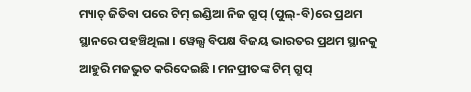ମ୍ୟାଚ୍ ଜିତିବା ପରେ ଟିମ୍ ଇଣ୍ଡିଆ ନିଜ ଗ୍ରୁପ୍ (ପୁଲ୍-ବି)ରେ ପ୍ରଥମ ସ୍ଥାନରେ ପହଞ୍ଚିଥିଲା । ୱେଲ୍ସ ବିପକ୍ଷ ବିଜୟ ଭାରତର ପ୍ରଥମ ସ୍ଥାନକୁ ଆହୁରି ମଜଭୁତ କରିଦେଇଛି । ମନପ୍ରୀତଙ୍କ ଟିମ୍ ଗ୍ରୁପ୍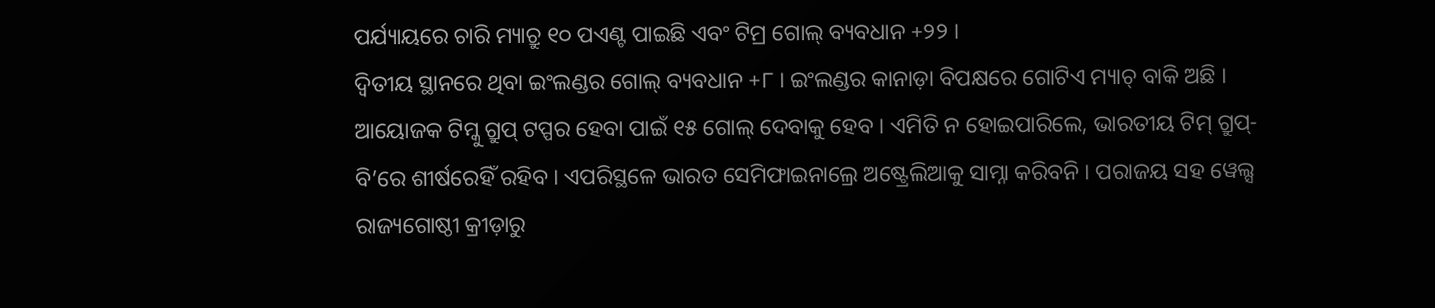ପର୍ଯ୍ୟାୟରେ ଚାରି ମ୍ୟାଚ୍ରୁ ୧୦ ପଏଣ୍ଟ ପାଇଛି ଏବଂ ଟିମ୍ର ଗୋଲ୍ ବ୍ୟବଧାନ +୨୨ ।
ଦ୍ୱିତୀୟ ସ୍ଥାନରେ ଥିବା ଇଂଲଣ୍ଡର ଗୋଲ୍ ବ୍ୟବଧାନ +୮ । ଇଂଲଣ୍ଡର କାନାଡ଼ା ବିପକ୍ଷରେ ଗୋଟିଏ ମ୍ୟାଚ୍ ବାକି ଅଛି । ଆୟୋଜକ ଟିମ୍କୁ ଗ୍ରୁପ୍ ଟପ୍ପର ହେବା ପାଇଁ ୧୫ ଗୋଲ୍ ଦେବାକୁ ହେବ । ଏମିତି ନ ହୋଇପାରିଲେ, ଭାରତୀୟ ଟିମ୍ ଗ୍ରୁପ୍-ବି’ରେ ଶୀର୍ଷରେହିଁ ରହିବ । ଏପରିସ୍ଥଳେ ଭାରତ ସେମିଫାଇନାଲ୍ରେ ଅଷ୍ଟ୍ରେଲିଆକୁ ସାମ୍ନା କରିବନି । ପରାଜୟ ସହ ୱେଲ୍ସ ରାଜ୍ୟଗୋଷ୍ଠୀ କ୍ରୀଡ଼ାରୁ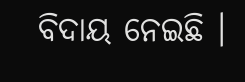ବିଦାୟ ନେଇଛି ।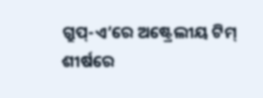ଗ୍ରୁପ୍-ଏ’ରେ ଅଷ୍ଟ୍ରେଲୀୟ ଟିମ୍ ଶୀର୍ଷରେ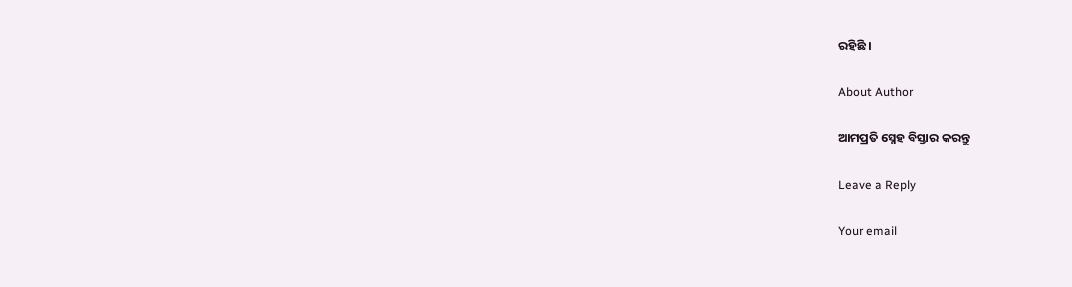ରହିଛି ।

About Author

ଆମପ୍ରତି ସ୍ନେହ ବିସ୍ତାର କରନ୍ତୁ

Leave a Reply

Your email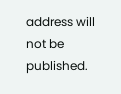address will not be published.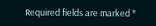Required fields are marked *